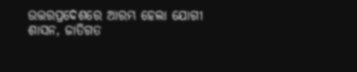ଉତ୍ତରପ୍ରଦେଶରେ ଆରମ୍ଭ ହେଲା ଯୋଗୀ ଶାସନ, ଜାତିଗତ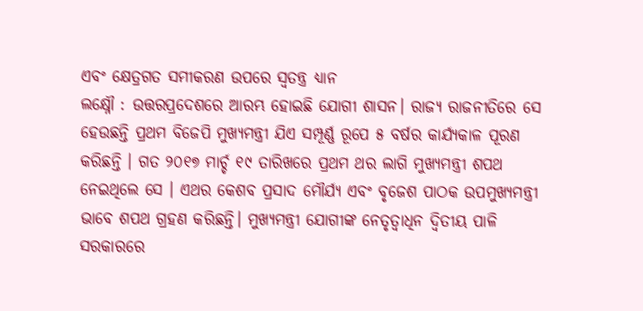ଏବଂ କ୍ଷେତ୍ରଗତ ସମୀକରଣ ଉପରେ ସ୍ୱତନ୍ତ୍ର ଧ୍ୟାନ
ଲକ୍ଷ୍ନୌ : ଉତ୍ତରପ୍ରଦେଶରେ ଆରମ୍ଭ ହୋଇଛି ଯୋଗୀ ଶାସନ। ରାଜ୍ୟ ରାଜନୀତିରେ ସେ ହେଉଛନ୍ତି ପ୍ରଥମ ବିଜେପି ମୁଖ୍ୟମନ୍ତ୍ରୀ ଯିଏ ସମ୍ପୂର୍ଣ୍ଣ ରୂପେ ୫ ବର୍ଷର କାର୍ଯ୍ୟକାଳ ପୂରଣ କରିଛନ୍ତି । ଗତ ୨୦୧୭ ମାର୍ଚ୍ଚ ୧୯ ତାରିଖରେ ପ୍ରଥମ ଥର ଲାଗି ମୁଖ୍ୟମନ୍ତ୍ରୀ ଶପଥ ନେଇଥିଲେ ସେ । ଏଥର କେଶବ ପ୍ରସାଦ ମୌର୍ଯ୍ୟ ଏବଂ ବୃଜେଶ ପାଠକ ଉପମୁଖ୍ୟମନ୍ତ୍ରୀ ଭାବେ ଶପଥ ଗ୍ରହଣ କରିଛନ୍ତି। ମୁଖ୍ୟମନ୍ତ୍ରୀ ଯୋଗୀଙ୍କ ନେତୃତ୍ୱାଧିନ ଦ୍ୱିତୀୟ ପାଳି ସରକାରରେ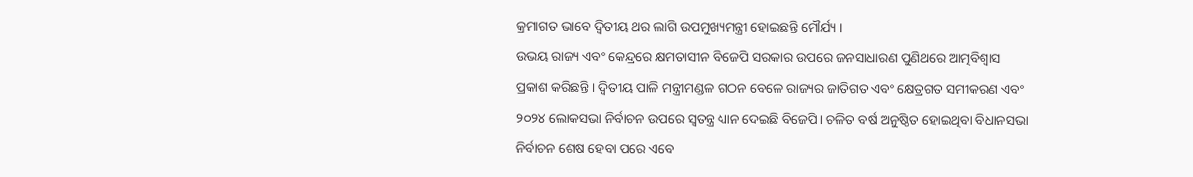କ୍ରମାଗତ ଭାବେ ଦ୍ୱିତୀୟ ଥର ଲାଗି ଉପମୁଖ୍ୟମନ୍ତ୍ରୀ ହୋଇଛନ୍ତି ମୌର୍ଯ୍ୟ ।
ଉଭୟ ରାଜ୍ୟ ଏବଂ କେନ୍ଦ୍ରରେ କ୍ଷମତାସୀନ ବିଜେପି ସରକାର ଉପରେ ଜନସାଧାରଣ ପୁଣିଥରେ ଆତ୍ମବିଶ୍ୱାସ ପ୍ରକାଶ କରିଛନ୍ତି । ଦ୍ୱିତୀୟ ପାଳି ମନ୍ତ୍ରୀମଣ୍ଡଳ ଗଠନ ବେଳେ ରାଜ୍ୟର ଜାତିଗତ ଏବଂ କ୍ଷେତ୍ରଗତ ସମୀକରଣ ଏବଂ ୨୦୨୪ ଲୋକସଭା ନିର୍ବାଚନ ଉପରେ ସ୍ୱତନ୍ତ୍ର ଧ୍ୟାନ ଦେଇଛି ବିଜେପି। ଚଳିତ ବର୍ଷ ଅନୁଷ୍ଠିତ ହୋଇଥିବା ବିଧାନସଭା ନିର୍ବାଚନ ଶେଷ ହେବା ପରେ ଏବେ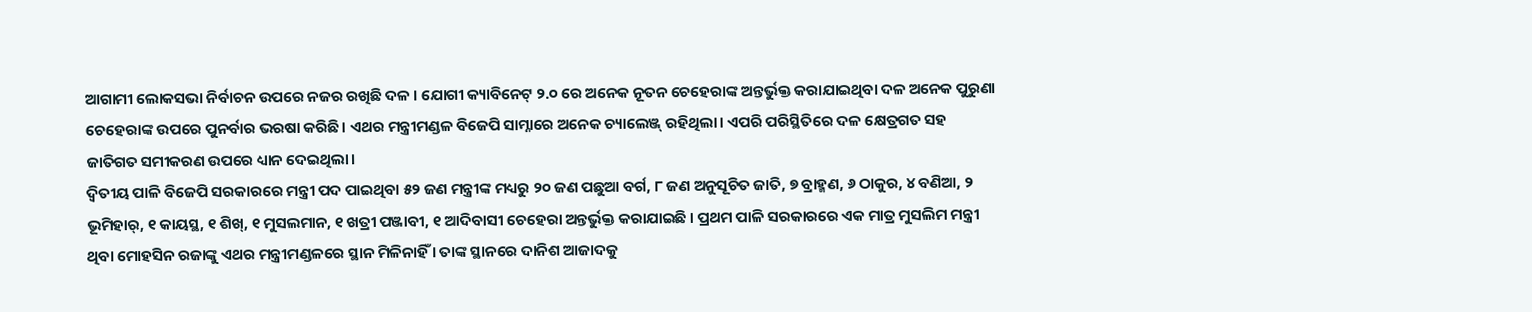ଆଗାମୀ ଲୋକସଭା ନିର୍ବାଚନ ଉପରେ ନଜର ରଖିଛି ଦଳ । ଯୋଗୀ କ୍ୟାବିନେଟ୍ ୨.୦ ରେ ଅନେକ ନୂତନ ଚେହେରାଙ୍କ ଅନ୍ତର୍ଭୁକ୍ତ କରାଯାଇଥିବା ଦଳ ଅନେକ ପୁରୁଣା ଚେହେରାଙ୍କ ଉପରେ ପୁନର୍ବାର ଭରଷା କରିଛି। ଏଥର ମନ୍ତ୍ରୀମଣ୍ଡଳ ବିଜେପି ସାମ୍ନାରେ ଅନେକ ଚ୍ୟାଲେଞ୍ଜ୍ ରହିଥିଲା। ଏପରି ପରିସ୍ଥିତିରେ ଦଳ କ୍ଷେତ୍ରଗତ ସହ ଜାତିଗତ ସମୀକରଣ ଉପରେ ଧ୍ୟାନ ଦେଇଥିଲା।
ଦ୍ୱିତୀୟ ପାଳି ବିଜେପି ସରକାରରେ ମନ୍ତ୍ରୀ ପଦ ପାଇଥିବା ୫୨ ଜଣ ମନ୍ତ୍ରୀଙ୍କ ମଧ୍ୟରୁ ୨୦ ଜଣ ପଛୁଆ ବର୍ଗ, ୮ ଜଣ ଅନୁସୂଚିତ ଜାତି, ୭ ବ୍ରାହ୍ମଣ, ୬ ଠାକୁର, ୪ ବଣିଆ, ୨ ଭୂମିହାର୍, ୧ କାୟସ୍ଥ, ୧ ଶିଖ୍, ୧ ମୁସଲମାନ, ୧ ଖତ୍ରୀ ପଞ୍ଜାବୀ, ୧ ଆଦିବାସୀ ଚେହେରା ଅନ୍ତର୍ଭୁକ୍ତ କରାଯାଇଛି । ପ୍ରଥମ ପାଳି ସରକାରରେ ଏକ ମାତ୍ର ମୁସଲିମ ମନ୍ତ୍ରୀ ଥିବା ମୋହସିନ ରଜାଙ୍କୁ ଏଥର ମନ୍ତ୍ରୀମଣ୍ଡଳରେ ସ୍ଥାନ ମିଳିନାହିଁ । ତାଙ୍କ ସ୍ଥାନରେ ଦାନିଶ ଆଜାଦକୁ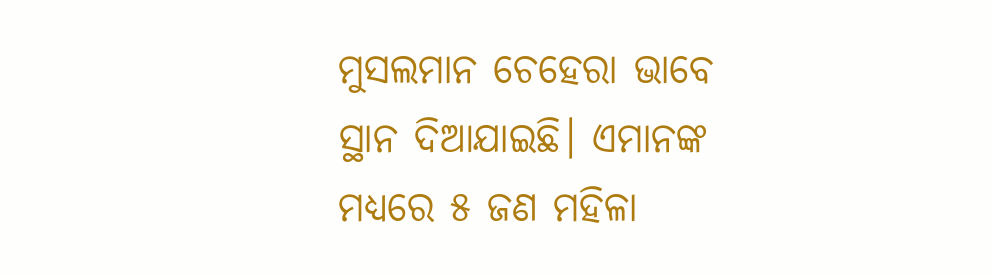ମୁସଲମାନ ଚେହେରା ଭାବେ ସ୍ଥାନ ଦିଆଯାଇଛି। ଏମାନଙ୍କ ମଧ୍ୟରେ ୫ ଜଣ ମହିଳା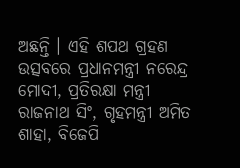ଅଛନ୍ତି । ଏହି ଶପଥ ଗ୍ରହଣ ଉତ୍ସବରେ ପ୍ରଧାନମନ୍ତ୍ରୀ ନରେନ୍ଦ୍ର ମୋଦୀ, ପ୍ରତିରକ୍ଷା ମନ୍ତ୍ରୀ ରାଜନାଥ ସିଂ, ଗୃହମନ୍ତ୍ରୀ ଅମିତ ଶାହା, ବିଜେପି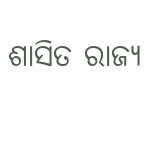ଶାସିତ ରାଜ୍ୟ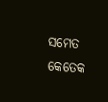ସମେତ କେତେକ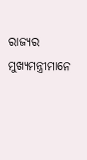ରାଜ୍ୟର ମୁଖ୍ୟମନ୍ତ୍ରୀମାନେ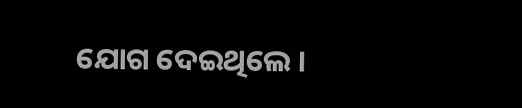ଯୋଗ ଦେଇଥିଲେ ।